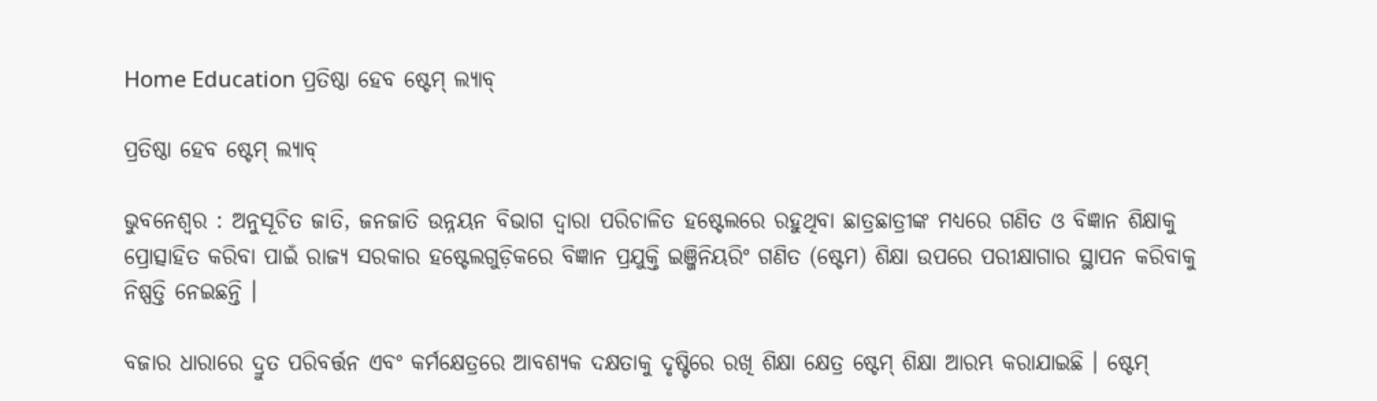Home Education ପ୍ରତିଷ୍ଠା ହେବ ଷ୍ଟେମ୍‍ ଲ୍ୟାବ୍‍

ପ୍ରତିଷ୍ଠା ହେବ ଷ୍ଟେମ୍‍ ଲ୍ୟାବ୍‍

ଭୁବନେଶ୍ୱର : ଅନୁସୂଚିତ ଜାତି, ଜନଜାତି ଉନ୍ନୟନ ବିଭାଗ ଦ୍ୱାରା ପରିଚାଳିତ ହଷ୍ଟେଲରେ ରହୁଥିବା ଛାତ୍ରଛାତ୍ରୀଙ୍କ ମଧ୍ୟରେ ଗଣିତ ଓ ବିଜ୍ଞାନ ଶିକ୍ଷାକୁ ପ୍ରୋତ୍ସାହିତ କରିବା ପାଇଁ ରାଜ୍ୟ ସରକାର ହଷ୍ଟେଲଗୁଡ଼ିକରେ ବିଜ୍ଞାନ ପ୍ରଯୁକ୍ତି ଇଞ୍ଜିନିୟରିଂ ଗଣିତ (ଷ୍ଟେମ) ଶିକ୍ଷା ଉପରେ ପରୀକ୍ଷାଗାର ସ୍ଥାପନ କରିବାକୁ ନିଷ୍ପତ୍ତି ନେଇଛନ୍ତି ।

ବଜାର ଧାରାରେ ଦ୍ରୁତ ପରିବର୍ତ୍ତନ ଏବଂ କର୍ମକ୍ଷେତ୍ରରେ ଆବଶ୍ୟକ ଦକ୍ଷତାକୁ ଦୃଷ୍ଟିରେ ରଖି ଶିକ୍ଷା କ୍ଷେତ୍ର ଷ୍ଟେମ୍ ଶିକ୍ଷା ଆରମ୍ଭ କରାଯାଇଛି । ଷ୍ଟେମ୍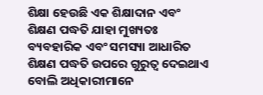ଶିକ୍ଷା ହେଉଛି ଏକ ଶିକ୍ଷାଦାନ ଏବଂ ଶିକ୍ଷଣ ପଦ୍ଧତି ଯାହା ମୁଖ୍ୟତଃ ବ୍ୟବହାରିକ ଏବଂ ସମସ୍ୟା ଆଧାରିତ ଶିକ୍ଷଣ ପଦ୍ଧତି ଉପରେ ଗୁରୁତ୍ୱ ଦେଇଥାଏ ବୋଲି ଅଧିକାରୀମାନେ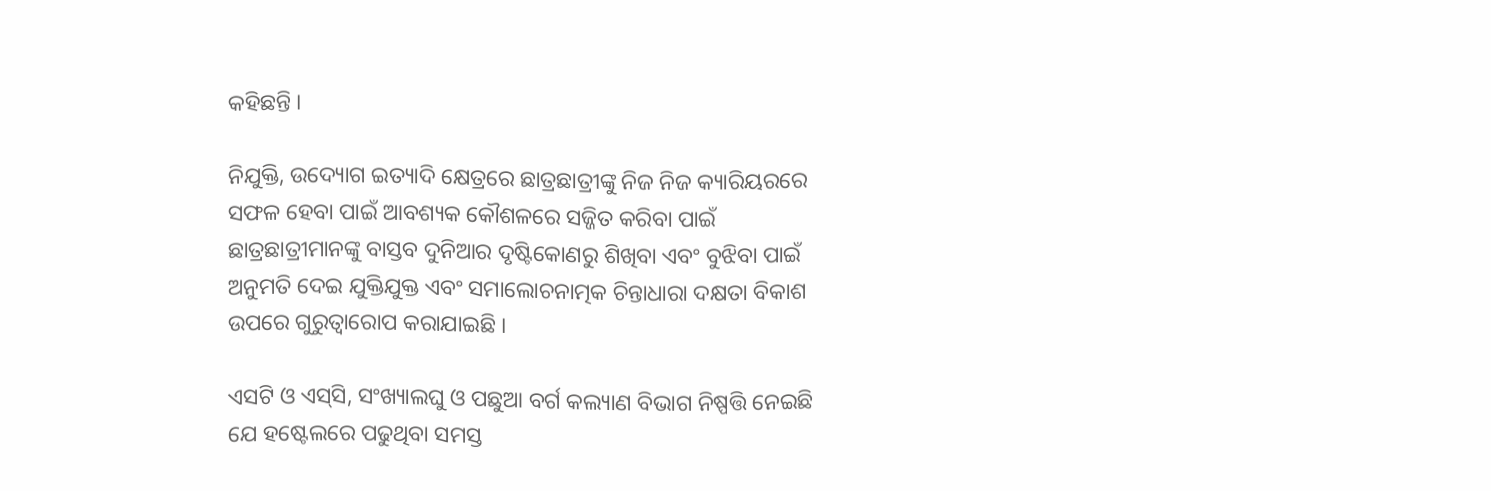କହିଛନ୍ତି ।

ନିଯୁକ୍ତି, ଉଦ୍ୟୋଗ ଇତ୍ୟାଦି କ୍ଷେତ୍ରରେ ଛାତ୍ରଛାତ୍ରୀଙ୍କୁ ନିଜ ନିଜ କ୍ୟାରିୟରରେ ସଫଳ ହେବା ପାଇଁ ଆବଶ୍ୟକ କୌଶଳରେ ସଜ୍ଜିତ କରିବା ପାଇଁ ଛାତ୍ରଛାତ୍ରୀମାନଙ୍କୁ ବାସ୍ତବ ଦୁନିଆର ଦୃଷ୍ଟିକୋଣରୁ ଶିଖିବା ଏବଂ ବୁଝିବା ପାଇଁ ଅନୁମତି ଦେଇ ଯୁକ୍ତିଯୁକ୍ତ ଏବଂ ସମାଲୋଚନାତ୍ମକ ଚିନ୍ତାଧାରା ଦକ୍ଷତା ବିକାଶ ଉପରେ ଗୁରୁତ୍ୱାରୋପ କରାଯାଇଛି ।

ଏସଟି ଓ ଏସ୍‌ସି, ସଂଖ୍ୟାଲଘୁ ଓ ପଛୁଆ ବର୍ଗ କଲ୍ୟାଣ ବିଭାଗ ନିଷ୍ପତ୍ତି ନେଇଛି ଯେ ହଷ୍ଟେଲରେ ପଢୁଥିବା ସମସ୍ତ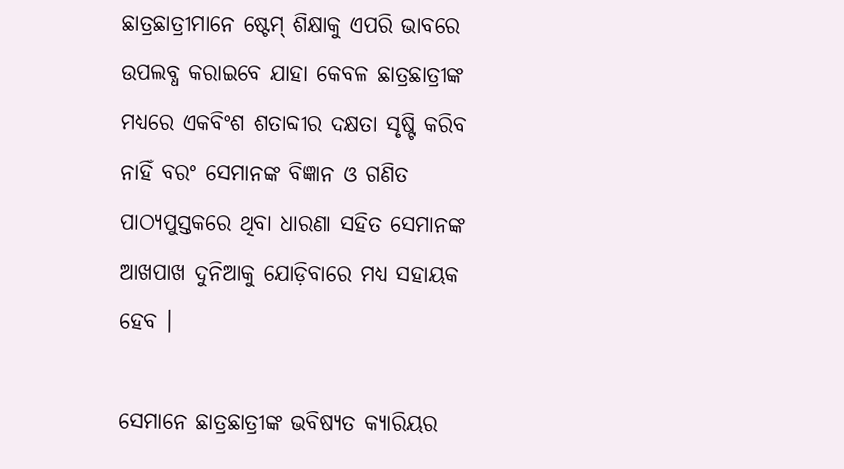ଛାତ୍ରଛାତ୍ରୀମାନେ ଷ୍ଟେମ୍ ଶିକ୍ଷାକୁ ଏପରି ଭାବରେ ଉପଲବ୍ଧ କରାଇବେ ଯାହା କେବଳ ଛାତ୍ରଛାତ୍ରୀଙ୍କ ମଧ୍ୟରେ ଏକବିଂଶ ଶତାବ୍ଦୀର ଦକ୍ଷତା ସୃଷ୍ଟି କରିବ ନାହିଁ ବରଂ ସେମାନଙ୍କ ବିଜ୍ଞାନ ଓ ଗଣିତ ପାଠ୍ୟପୁସ୍ତକରେ ଥିବା ଧାରଣା ସହିତ ସେମାନଙ୍କ ଆଖପାଖ ଦୁନିଆକୁ ଯୋଡ଼ିବାରେ ମଧ୍ୟ ସହାୟକ ହେବ ।

ସେମାନେ ଛାତ୍ରଛାତ୍ରୀଙ୍କ ଭବିଷ୍ୟତ କ୍ୟାରିୟର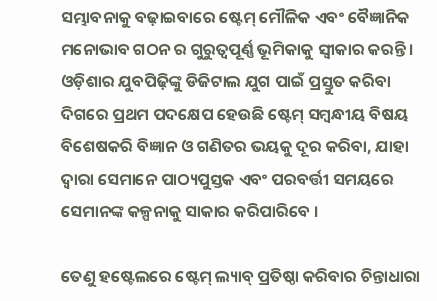ସମ୍ଭାବନାକୁ ବଢ଼ାଇବାରେ ଷ୍ଟେମ୍ ମୌଳିକ ଏବଂ ବୈଜ୍ଞାନିକ ମନୋଭାବ ଗଠନ ର ଗୁରୁତ୍ୱପୂର୍ଣ୍ଣ ଭୂମିକାକୁ ସ୍ୱୀକାର କରନ୍ତି । ଓଡ଼ିଶାର ଯୁବପିଢ଼ିଙ୍କୁ ଡିଜିଟାଲ ଯୁଗ ପାଇଁ ପ୍ରସ୍ତୁତ କରିବା ଦିଗରେ ପ୍ରଥମ ପଦକ୍ଷେପ ହେଉଛି ଷ୍ଟେମ୍ ସମ୍ବନ୍ଧୀୟ ବିଷୟ ବିଶେଷକରି ବିଜ୍ଞାନ ଓ ଗଣିତର ଭୟକୁ ଦୂର କରିବା, ଯାହା ଦ୍ୱାରା ସେମାନେ ପାଠ୍ୟପୁସ୍ତକ ଏବଂ ପରବର୍ତ୍ତୀ ସମୟରେ ସେମାନଙ୍କ କଳ୍ପନାକୁ ସାକାର କରିପାରିବେ ।

ତେଣୁ ହଷ୍ଟେଲରେ ଷ୍ଟେମ୍ ଲ୍ୟାବ୍ ପ୍ରତିଷ୍ଠା କରିବାର ଚିନ୍ତାଧାରା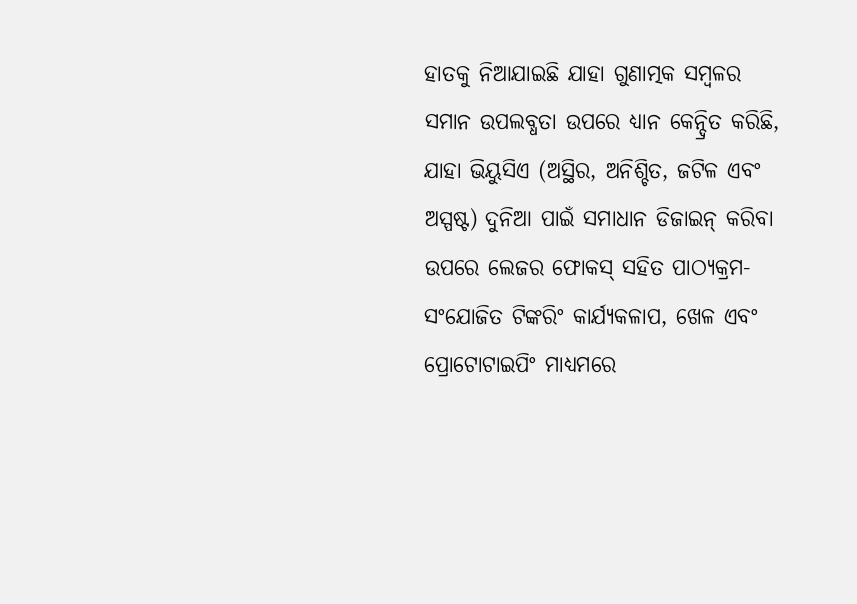ହାତକୁ ନିଆଯାଇଛି ଯାହା ଗୁଣାତ୍ମକ ସମ୍ବଳର ସମାନ ଉପଲବ୍ଧତା ଉପରେ ଧ୍ୟାନ କେନ୍ଦ୍ରିତ କରିଛି, ଯାହା ଭିୟୁସିଏ (ଅସ୍ଥିର, ଅନିଶ୍ଚିତ, ଜଟିଳ ଏବଂ ଅସ୍ପଷ୍ଟ) ଦୁନିଆ ପାଇଁ ସମାଧାନ ଡିଜାଇନ୍ କରିବା ଉପରେ ଲେଜର ଫୋକସ୍ ସହିତ ପାଠ୍ୟକ୍ରମ-ସଂଯୋଜିତ ଟିଙ୍କରିଂ କାର୍ଯ୍ୟକଳାପ, ଖେଳ ଏବଂ ପ୍ରୋଟୋଟାଇପିଂ ମାଧ୍ୟମରେ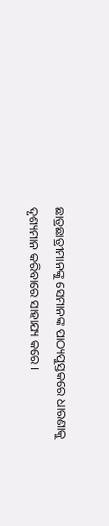ଛାତ୍ରଛାତ୍ରୀମାନଙ୍କୁ ସେମାନଙ୍କ ପାଠ୍ୟପୁସ୍ତକରେ ଧାରଣାକୁ ଦୃଶ୍ୟମାନ କରିବାରେ ସାହାଯ୍ୟ କରେ ।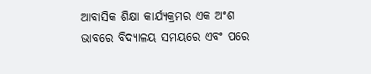ଆବାସିକ ଶିକ୍ଷା କାର୍ଯ୍ୟକ୍ରମର ଏକ ଅଂଶ ଭାବରେ ବିଦ୍ୟାଳୟ ସମୟରେ ଏବଂ ପରେ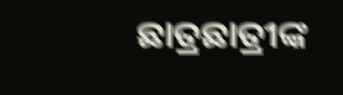ଛାତ୍ରଛାତ୍ରୀଙ୍କ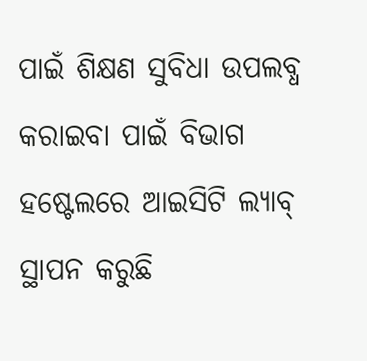ପାଇଁ ଶିକ୍ଷଣ ସୁବିଧା ଉପଲବ୍ଧ କରାଇବା ପାଇଁ ବିଭାଗ ହଷ୍ଟେଲରେ ଆଇସିଟି ଲ୍ୟାବ୍ ସ୍ଥାପନ କରୁଛି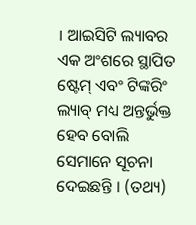। ଆଇସିଟି ଲ୍ୟାବର ଏକ ଅଂଶରେ ସ୍ଥାପିତ ଷ୍ଟେମ୍ ଏବଂ ଟିଙ୍କରିଂ ଲ୍ୟାବ୍ ମଧ୍ୟ ଅନ୍ତର୍ଭୁକ୍ତ ହେବ ବୋଲି ସେମାନେ ସୂଚନା ଦେଇଛନ୍ତି । (ତଥ୍ୟ)